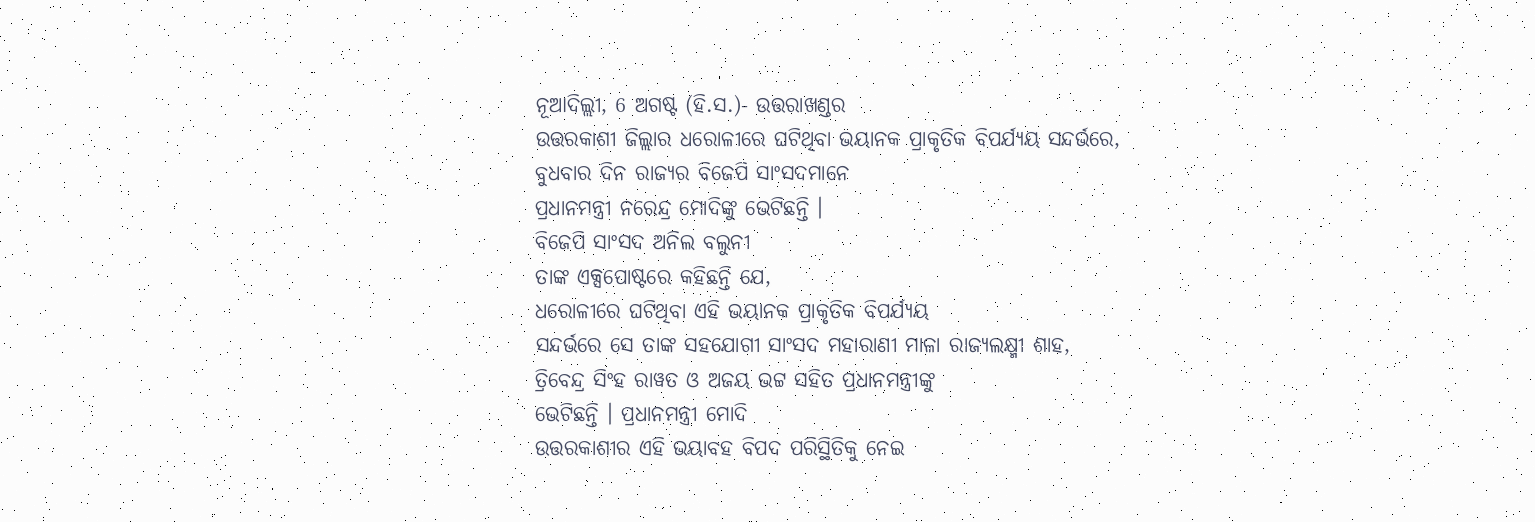ନୂଆଦିଲ୍ଲୀ, 6 ଅଗଷ୍ଟ (ହି.ସ.)- ଉତ୍ତରାଖଣ୍ଡର
ଉତ୍ତରକାଶୀ ଜିଲ୍ଲାର ଧରୋଳୀରେ ଘଟିଥିବା ଭୟାନକ ପ୍ରାକୃତିକ ବିପର୍ଯ୍ୟୟ ସନ୍ଦର୍ଭରେ,
ବୁଧବାର ଦିନ ରାଜ୍ୟର ବିଜେପି ସାଂସଦମାନେ
ପ୍ରଧାନମନ୍ତ୍ରୀ ନରେନ୍ଦ୍ର ମୋଦିଙ୍କୁ ଭେଟିଛନ୍ତି ।
ବିଜେପି ସାଂସଦ ଅନିଲ ବଲୁନୀ
ତାଙ୍କ ଏକ୍ସପୋଷ୍ଟରେ କହିଛନ୍ତି ଯେ,
ଧରୋଳୀରେ ଘଟିଥିବା ଏହି ଭୟାନକ ପ୍ରାକୃତିକ ବିପର୍ଯ୍ୟୟ
ସନ୍ଦର୍ଭରେ ସେ ତାଙ୍କ ସହଯୋଗୀ ସାଂସଦ ମହାରାଣୀ ମାଳା ରାଜ୍ୟଲକ୍ଷ୍ମୀ ଶାହ,
ତ୍ରିବେନ୍ଦ୍ର ସିଂହ ରାୱତ ଓ ଅଜୟ ଭଟ୍ଟ ସହିତ ପ୍ରଧାନମନ୍ତ୍ରୀଙ୍କୁ
ଭେଟିଛନ୍ତି । ପ୍ରଧାନମନ୍ତ୍ରୀ ମୋଦି
ଉତ୍ତରକାଶୀର ଏହି ଭୟାବହ ବିପଦ ପରିସ୍ଥିତିକୁ ନେଇ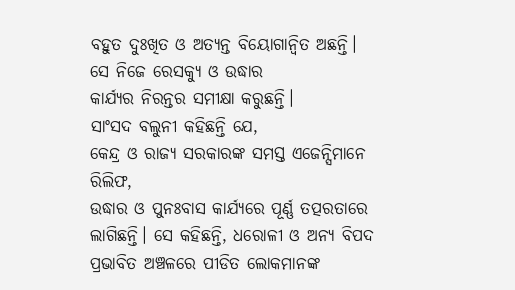ବହୁତ ଦୁଃଖିତ ଓ ଅତ୍ୟନ୍ତ ବିୟୋଗାନ୍ୱିତ ଅଛନ୍ତି। ସେ ନିଜେ ରେସକ୍ୟୁ ଓ ଉଦ୍ଧାର
କାର୍ଯ୍ୟର ନିରନ୍ତର ସମୀକ୍ଷା କରୁଛନ୍ତି।
ସାଂସଦ ବଲୁନୀ କହିଛନ୍ତି ଯେ,
କେନ୍ଦ୍ର ଓ ରାଜ୍ୟ ସରକାରଙ୍କ ସମସ୍ତ ଏଜେନ୍ସିମାନେ ରିଲିଫ,
ଉଦ୍ଧାର ଓ ପୁନଃବାସ କାର୍ଯ୍ୟରେ ପୂର୍ଣ୍ଣ ତତ୍ପରତାରେ
ଲାଗିଛନ୍ତି। ସେ କହିଛନ୍ତି, ଧରୋଳୀ ଓ ଅନ୍ୟ ବିପଦ ପ୍ରଭାବିତ ଅଞ୍ଚଳରେ ପୀଡିତ ଲୋକମାନଙ୍କ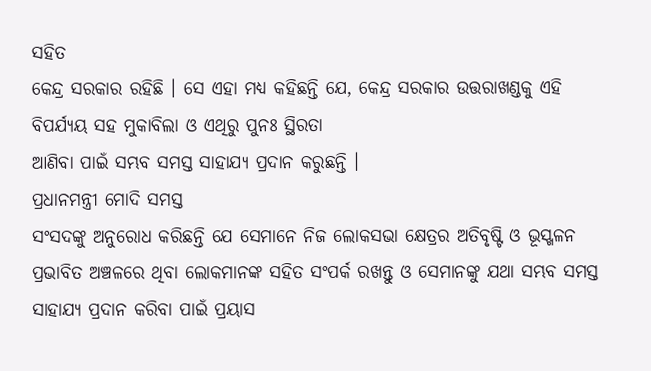ସହିତ
କେନ୍ଦ୍ର ସରକାର ରହିଛି । ସେ ଏହା ମଧ୍ୟ କହିଛନ୍ତି ଯେ, କେନ୍ଦ୍ର ସରକାର ଉତ୍ତରାଖଣ୍ଡକୁ ଏହି ବିପର୍ଯ୍ୟୟ ସହ ମୁକାବିଲା ଓ ଏଥିରୁ ପୁନଃ ସ୍ଥିରତା
ଆଣିବା ପାଇଁ ସମ୍ଭବ ସମସ୍ତ ସାହାଯ୍ୟ ପ୍ରଦାନ କରୁଛନ୍ତି ।
ପ୍ରଧାନମନ୍ତ୍ରୀ ମୋଦି ସମସ୍ତ
ସଂସଦଙ୍କୁ ଅନୁରୋଧ କରିଛନ୍ତି ଯେ ସେମାନେ ନିଜ ଲୋକସଭା କ୍ଷେତ୍ରର ଅତିବୃଷ୍ଟି ଓ ଭୂସ୍ଖଳନ
ପ୍ରଭାବିତ ଅଞ୍ଚଳରେ ଥିବା ଲୋକମାନଙ୍କ ସହିତ ସଂପର୍କ ରଖନ୍ତୁ ଓ ସେମାନଙ୍କୁ ଯଥା ସମ୍ଭବ ସମସ୍ତ
ସାହାଯ୍ୟ ପ୍ରଦାନ କରିବା ପାଇଁ ପ୍ରୟାସ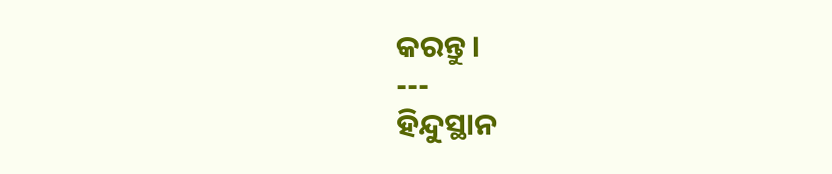କରନ୍ତୁ।
---
ହିନ୍ଦୁସ୍ଥାନ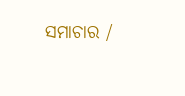ସମାଚାର /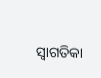ସ୍ୱାଗତିକା